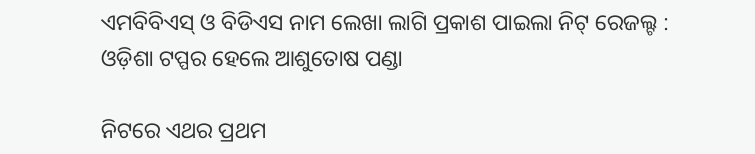ଏମବିବିଏସ୍ ଓ ବିଡିଏସ ନାମ ଲେଖା ଲାଗି ପ୍ରକାଶ ପାଇଲା ନିଟ୍ ରେଜଲ୍ଟ : ଓଡ଼ିଶା ଟପ୍ପର ହେଲେ ଆଶୁତୋଷ ପଣ୍ଡା

ନିଟରେ ଏଥର ପ୍ରଥମ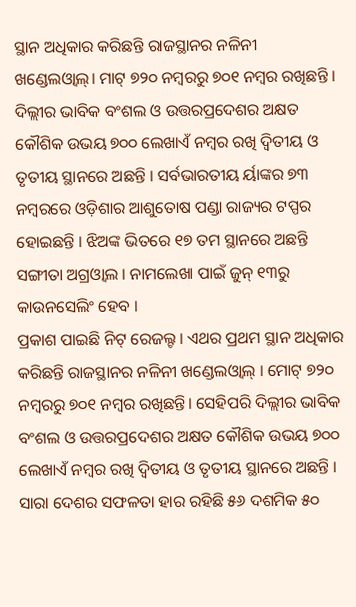ସ୍ଥାନ ଅଧିକାର କରିଛନ୍ତି ରାଜସ୍ଥାନର ନଳିନୀ ଖଣ୍ଡେଲଓ୍ଵାଲ୍। ମାଟ୍ ୭୨୦ ନମ୍ବରରୁ ୭୦୧ ନମ୍ବର ରଖିଛନ୍ତି । ଦିଲ୍ଲୀର ଭାବିକ ବଂଶଲ ଓ ଉତ୍ତରପ୍ରଦେଶର ଅକ୍ଷତ କୌଶିକ ଉଭୟ ୭୦୦ ଲେଖାଏଁ ନମ୍ବର ରଖି ଦ୍ୱିତୀୟ ଓ ତୃତୀୟ ସ୍ଥାନରେ ଅଛନ୍ତି । ସର୍ବଭାରତୀୟ ର୍ୟାଙ୍କର ୭୩ ନମ୍ବରରେ ଓଡ଼ିଶାର ଆଶୁତୋଷ ପଣ୍ଡା ରାଜ୍ୟର ଟପ୍ପର ହୋଇଛନ୍ତି । ଝିଅଙ୍କ ଭିତରେ ୧୭ ତମ ସ୍ଥାନରେ ଅଛନ୍ତି ସଙ୍ଗୀତା ଅଗ୍ରଓ୍ଵାଲ । ନାମଲେଖା ପାଇଁ ଜୁନ୍ ୧୩ରୁ କାଉନସେଲିଂ ହେବ ।
ପ୍ରକାଶ ପାଇଛି ନିଟ୍ ରେଜଲ୍ଟ । ଏଥର ପ୍ରଥମ ସ୍ଥାନ ଅଧିକାର କରିଛନ୍ତି ରାଜସ୍ଥାନର ନଳିନୀ ଖଣ୍ଡେଲଓ୍ଵାଲ୍ । ମୋଟ୍ ୭୨୦ ନମ୍ବରରୁ ୭୦୧ ନମ୍ବର ରଖିଛନ୍ତି। ସେହିପରି ଦିଲ୍ଲୀର ଭାବିକ ବଂଶଲ ଓ ଉତ୍ତରପ୍ରଦେଶର ଅକ୍ଷତ କୌଶିକ ଉଭୟ ୭୦୦ ଲେଖାଏଁ ନମ୍ବର ରଖି ଦ୍ୱିତୀୟ ଓ ତୃତୀୟ ସ୍ଥାନରେ ଅଛନ୍ତି । ସାରା ଦେଶର ସଫଳତା ହାର ରହିଛି ୫୬ ଦଶମିକ ୫୦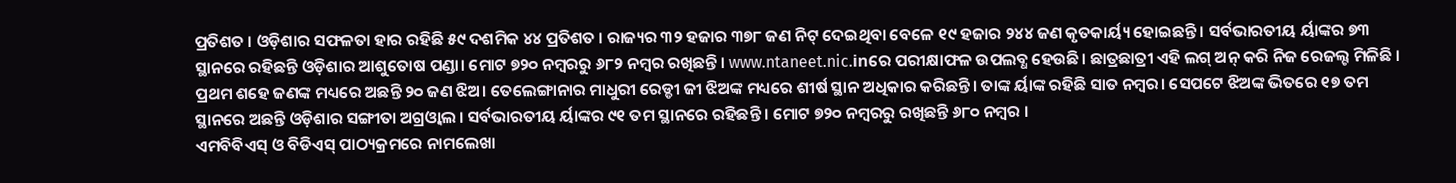ପ୍ରତିଶତ । ଓଡ଼ିଶାର ସଫଳତା ହାର ରହିଛି ୫୯ ଦଶମିକ ୪୪ ପ୍ରତିଶତ । ରାଜ୍ୟର ୩୨ ହଜାର ୩୭୮ ଜଣ ନିଟ୍ ଦେଇଥିବା ବେଳେ ୧୯ ହଜାର ୨୪୪ ଜଣ କୃତକାର୍ୟ୍ୟ ହୋଇଛନ୍ତି । ସର୍ବଭାରତୀୟ ର୍ୟାଙ୍କର ୭୩ ସ୍ଥାନରେ ରହିଛନ୍ତି ଓଡ଼ିଶାର ଆଶୁତୋଷ ପଣ୍ଡା। ମୋଟ ୭୨୦ ନମ୍ବରରୁ ୬୮୨ ନମ୍ବର ରଖିଛନ୍ତି । www.ntaneet.nic.inରେ ପରୀକ୍ଷାଫଳ ଉପଲବ୍ଧ ହେଉଛି। ଛାତ୍ରଛାତ୍ରୀ ଏହି ଲଗ୍ ଅନ୍ କରି ନିଜ ରେଜଲ୍ଟ ମିଳିଛି ।
ପ୍ରଥମ ଶହେ ଜଣଙ୍କ ମଧ୍ୟରେ ଅଛନ୍ତି ୨୦ ଜଣ ଝିଅ। ତେଲେଙ୍ଗାନାର ମାଧୁରୀ ରେଡ୍ଡୀ ଜୀ ଝିଅଙ୍କ ମଧ୍ୟରେ ଶୀର୍ଷ ସ୍ଥାନ ଅଧିକାର କରିଛନ୍ତି। ତାଙ୍କ ର୍ୟାଙ୍କ ରହିଛି ସାତ ନମ୍ବର। ସେପଟେ ଝିଅଙ୍କ ଭିତରେ ୧୭ ତମ ସ୍ଥାନରେ ଅଛନ୍ତି ଓଡ଼ିଶାର ସଙ୍ଗୀତା ଅଗ୍ରଓ୍ଵାଲ । ସର୍ବଭାରତୀୟ ର୍ୟାଙ୍କର ୯୧ ତମ ସ୍ଥାନରେ ରହିଛନ୍ତି । ମୋଟ ୭୨୦ ନମ୍ବରରୁ ରଖିଛନ୍ତି ୬୮୦ ନମ୍ବର ।
ଏମବିବିଏସ୍ ଓ ବିଡିଏସ୍ ପାଠ୍ୟକ୍ରମରେ ନାମଲେଖା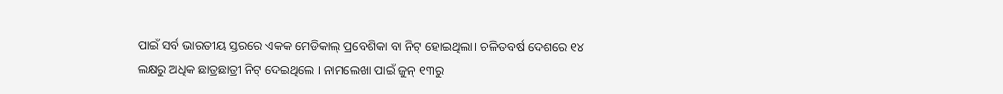ପାଇଁ ସର୍ବ ଭାରତୀୟ ସ୍ତରରେ ଏକକ ମେଡିକାଲ୍ ପ୍ରବେଶିକା ବା ନିଟ୍ ହୋଇଥିଲା। ଚଳିତବର୍ଷ ଦେଶରେ ୧୪ ଲକ୍ଷରୁ ଅଧିକ ଛାତ୍ରଛାତ୍ରୀ ନିଟ୍ ଦେଇଥିଲେ । ନାମଲେଖା ପାଇଁ ଜୁନ୍ ୧୩ରୁ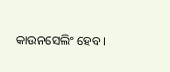କାଉନସେଲିଂ ହେବ ।